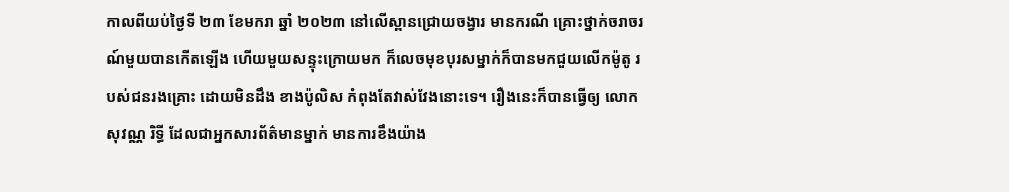កាលពីយប់ថ្ងៃទី ២៣ ខែមករា ឆ្នាំ ២០២៣ នៅលើស្ពានជ្រោយចង្វារ មានករណី គ្រោះថ្នាក់ចរាចរណ៍មួយបានកើតឡើង ហើយមួយសន្ទុះក្រោយមក ក៏លេចមុខបុរសម្នាក់ក៏បានមកជួយលើកម៉ូតូ របស់ជនរងគ្រោះ ដោយមិនដឹង ខាងប៉ូលិស កំពុងតែវាស់វែងនោះទេ។ រឿងនេះក៏បានធ្វើឲ្យ លោក សុវណ្ណ រិទ្ធី ដែលជាអ្នកសារព័ត៌មានម្នាក់ មានការខឹងយ៉ាង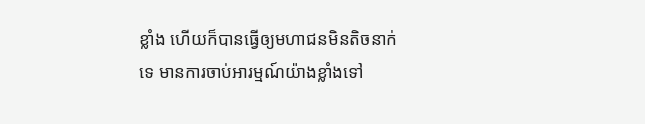ខ្លាំង ហើយក៏បានធ្វើឲ្យមហាជនមិនតិចនាក់ទេ មានការចាប់អារម្មណ៍យ៉ាងខ្លាំងទៅ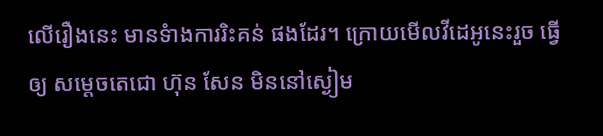លើរឿងនេះ មានទំាងការរិះគន់ ផងដែរ។ ក្រោយមើលវីដេអូនេះរួច ធ្វើឲ្យ សម្តេចតេជោ ហ៊ុន សែន មិននៅស្ងៀម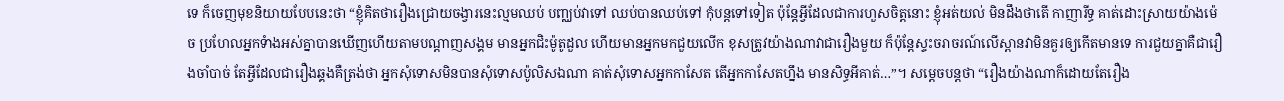ទេ ក៏ចេញមុខនិយាយបែបនេះថា “ខ្ញុំគិតថារឿងជ្រោយចង្វារនេះល្មមឈប់ បញ្ឈប់វាទៅ ឈប់បានឈប់ទៅ កុំបន្តទៅទៀត ប៉ុន្តែអ្វីដែលជាការហួសចិត្តនោះ ខ្ញុំអត់យល់ មិនដឹងថាតើ កាញារីទ្ធ គាត់ដោះស្រាយយ៉ាងម៉េច ប្រហែលអ្នកទំាងអស់គ្នាបានឃើញហើយតាមបណ្តាញសង្គម មានអ្នកជិះម៉ូតូដួល ហើយមានអ្នកមកជួយលើក ខុសត្រូវយ៉ាងណាវាជារឿងមួយ ក៏ប៉ុន្តែស្ទះចរាចរណ៍លើស្ពានវាមិនគួរឲ្យកើតមានទេ ការជួយគ្នាគឺជារឿងចាំបាច់ តែអ្វីដែលជារឿងឆ្គងគឺត្រង់ថា អ្នកសុំទោសមិនបានសុំទោសប៉ូលិសឯណា គាត់សុំទោសអ្នកកាសែត តើអ្នកកាសែតហ្នឹង មានសិទ្ធអីគាត់…”។ សម្តេចបន្តថា “រឿងយ៉ាងណាក៏ដោយតែរឿង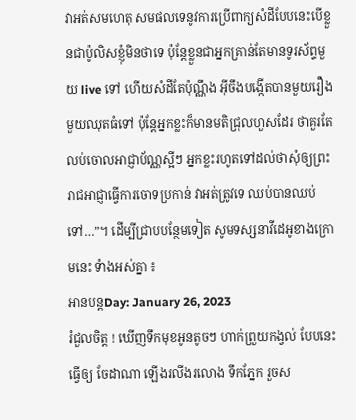វាអត់សមហេតុ សមផលទេនូវការប្រើពាក្យសំដីបែបនេះបើខ្លួនជាប៉ូលិសខ្ញុំមិនថាទេ ប៉ុន្តែខ្លួនជាអ្នកគ្រាន់តែមានទូរស័ព្ទមួយ live ទៅ ហើយសំដីតែប៉ុណ្ណឹង អ៊ីចឹងបង្កើតបានមួយរឿង មួយឈុតធំទៅ ប៉ុន្តែអ្នកខ្លះក៏មានមតិជ្រុលហួសដែរ ថាគួរតែលប់ចោលអាជ្ញាប័ណ្ណស្អីៗ អ្នកខ្លះរហូតទៅដល់ថាសុំឲ្យព្រះរាជអាជ្ញាធ្វើការចោទប្រកាន់ វាអត់ត្រូវទេ ឈប់បានឈប់ទៅ…”។ ដើម្បីជ្រាបបន្ថែមទៀត សូមទស្សនាវីដេអូខាងក្រោមនេះ ទំាងអស់គ្នា ៖
អានបន្តDay: January 26, 2023
រំជួលចិត្ត ! ឃើញទឹកមុខអូនតូចៗ ហាក់ព្រួយកង្វល់ បែបនេះ ធ្វើឲ្យ ចែដាណា ឡើងរលីងរលោង ទឹកភ្នែក រួចស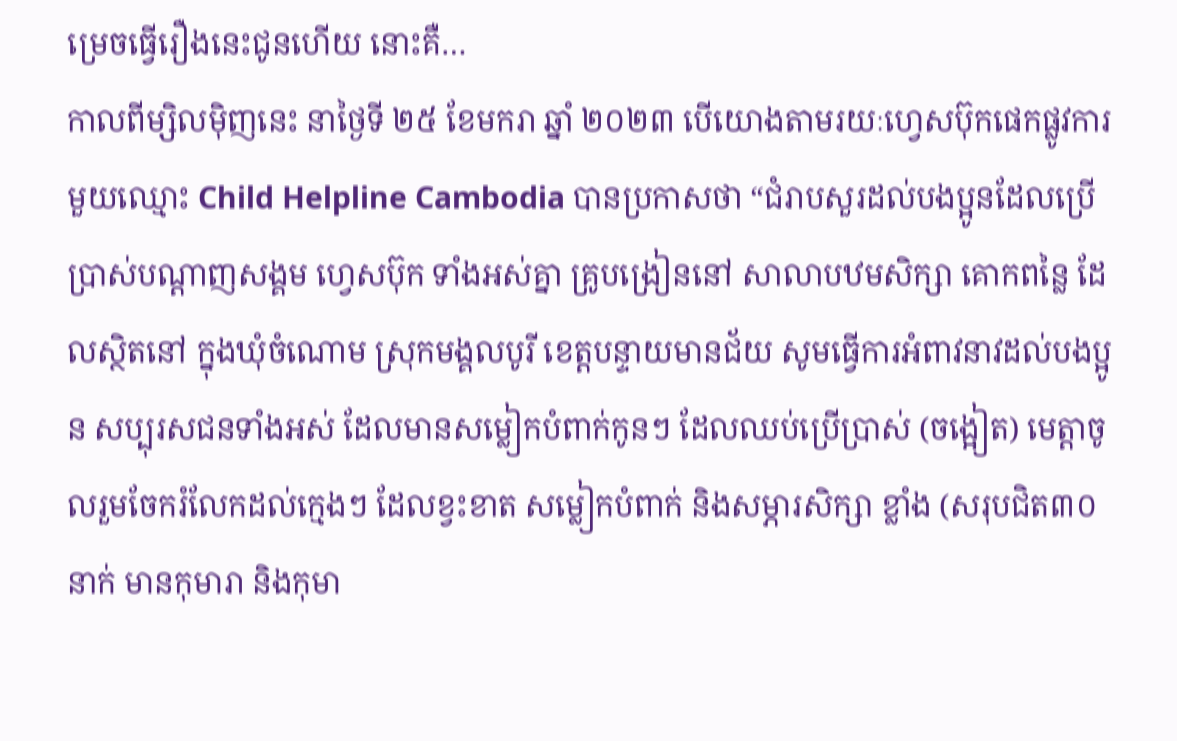ម្រេចធ្វើរឿងនេះជូនហើយ នោះគឺ…
កាលពីម្សិលម៉ិញនេះ នាថ្ងៃទី ២៥ ខែមករា ឆ្នាំ ២០២៣ បើយោងតាមរយៈហ្វេសប៊ុកផេកផ្លូវការមួយឈ្មោះ Child Helpline Cambodia បានប្រកាសថា “ជំរាបសួរដល់បងប្អូនដែលប្រើប្រាស់បណ្ដាញសង្គម ហ្វេសប៊ុក ទាំងអស់គ្នា គ្រូបង្រៀននៅ សាលាបឋមសិក្សា គោកពន្លៃ ដែលស្ថិតនៅ ក្នុងឃុំចំណោម ស្រុកមង្គលបូរី ខេត្តបន្ទាយមានជ័យ សូមធ្វើការអំពាវនាវដល់បងប្អូន សប្បុរសជនទាំងអស់ ដែលមានសម្លៀកបំពាក់កូនៗ ដែលឈប់ប្រើប្រាស់ (ចង្អៀត) មេត្តាចូលរួមចែករំលែកដល់ក្មេងៗ ដែលខ្វះខាត សម្លៀកបំពាក់ និងសម្ភារសិក្សា ខ្លាំង (សរុបជិត៣០នាក់ មានកុមារា និងកុមា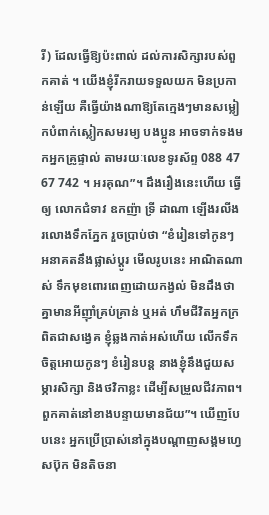រី) ដែលធ្វើឱ្យប៉ះពាល់ ដល់ការសិក្សារបស់ពួកគាត់ ។ យើងខ្ញុំរីករាយទទួលយក មិនប្រកាន់ឡើយ គឺធ្វើយ៉ាងណាឱ្យតែក្មេងៗមានសម្លៀកបំពាក់ស្លៀកសមរម្យ បងប្អូន អាចទាក់ទងមកអ្នកគ្រូផ្ទាល់ តាមរយៈលេខទូរស័ព្ទ 088 47 67 742 ។ អរគុណ”។ ដឹងរឿងនេះហើយ ធ្វើឲ្យ លោកជំទាវ ឧកញ៉ា ទ្រី ដាណា ឡើងរលីងរលោងទឹកភ្នែក រួចប្រាប់ថា “ខំរៀនទៅកូនៗ អនាគតនឹងផ្លាស់ប្ដូរ មើលរូបនេះ អាណិតណាស់ ទឹកមុខពោរពេញដោយកង្វល់ មិនដឹងថាគ្នាមានអីញ៉ាំគ្រប់គ្រាន់ ឬអត់ ហឹមជីវិតអ្នកក្រ ពិតជាសង្វេគ ខ្ញុំឆ្លងកាត់អស់ហើយ លើកទឹកចិត្តអោយកូនៗ ខំរៀនបន្ត នាងខ្ញុំនឹងជួយសម្ភារសិក្សា និងថវិកាខ្លះ ដើម្បីសម្រួលជីវភាព។ ពួកគាត់នៅខាងបន្ទាយមានជ័យ”។ ឃើញបែបនេះ អ្នកប្រើប្រាស់នៅក្នុងបណ្តាញសង្គមហ្វេសប៊ុក មិនតិចនា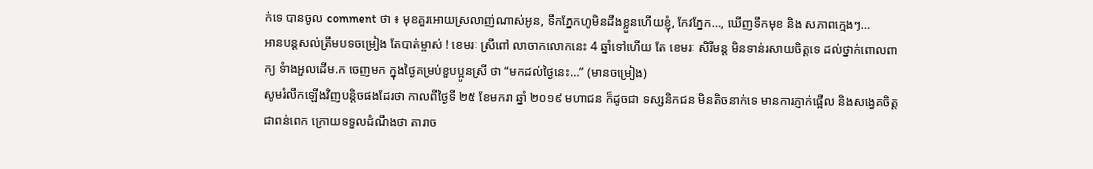ក់ទេ បានចូល comment ថា ៖ មុខគួរអោយស្រលាញ់ណាស់អូន, ទឹកភ្នែកហូមិនដឹងខ្លួនហើយខ្ញុំ, កែវភ្នែក…, ឃើញទឹកមុខ និង សភាពក្មេងៗ…
អានបន្តសល់ត្រឹមបទចម្រៀង តែបាត់ម្ចាស់ ! ខេមរៈ ស្រីពៅ លាចាកលោកនេះ 4 ឆ្នាំទៅហើយ តែ ខេមរៈ សិរីមន្ត មិនទាន់រសាយចិត្តទេ ដល់ថ្នាក់ពោលពាក្យ ទំាងអួលដើម.ក ចេញមក ក្នុងថ្ងៃគម្រប់ខួបប្អូនស្រី ថា “មកដល់ថ្ងៃនេះ…” (មានចម្រៀង)
សូមរំលឹកឡើងវិញបន្តិចផងដែរថា កាលពីថ្ងៃទី ២៥ ខែមករា ឆ្នាំ ២០១៩ មហាជន ក៏ដូចជា ទស្សនិកជន មិនតិចនាក់ទេ មានការភ្ញាក់ផ្អើល និងសង្វេគចិត្ត ជាពន់ពេក ក្រោយទទួលដំណឹងថា តារាច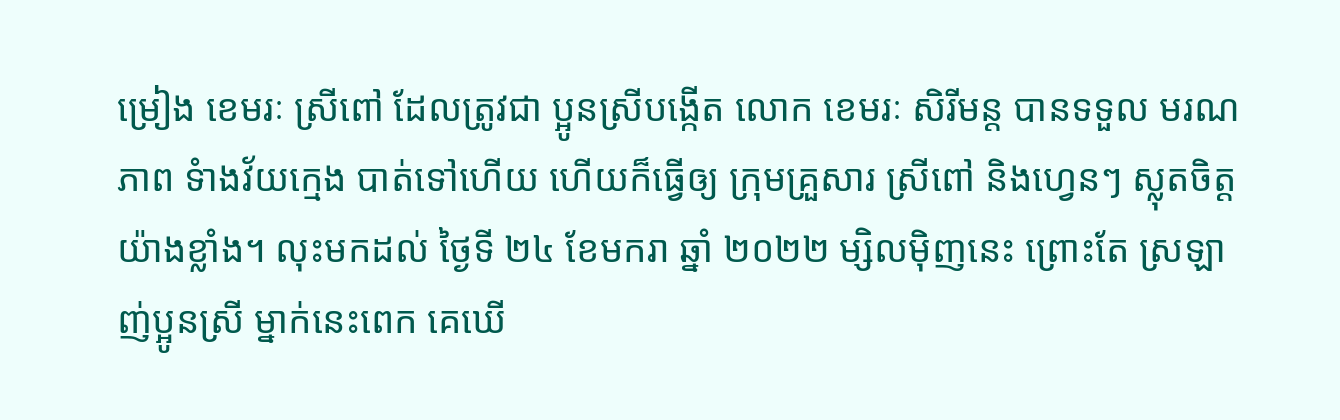ម្រៀង ខេមរៈ ស្រីពៅ ដែលត្រូវជា ប្អូនស្រីបង្កើត លោក ខេមរៈ សិរីមន្ត បានទទួល មរណភាព ទំាងវ័យក្មេង បាត់ទៅហើយ ហើយក៏ធ្វើឲ្យ ក្រុមគ្រួសារ ស្រីពៅ និងហ្វេនៗ ស្លុតចិត្តយ៉ាងខ្លាំង។ លុះមកដល់ ថ្ងៃទី ២៤ ខែមករា ឆ្នាំ ២០២២ ម្សិលម៉ិញនេះ ព្រោះតែ ស្រឡាញ់ប្អូនស្រី ម្នាក់នេះពេក គេឃើ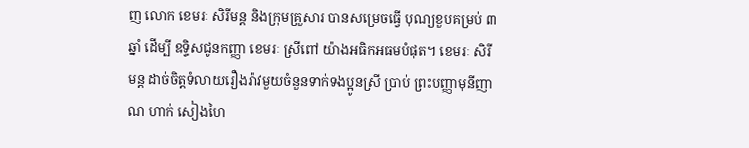ញ លោក ខេមរៈ សិរីមន្ត និងក្រុមគ្រួសារ បានសម្រេចធ្វើ បុណ្យខួបគម្រប់ ៣ឆ្នាំ ដើម្បី ឧទ្ទិសជូនកញ្ញា ខេមរៈ ស្រីពៅ យ៉ាងអធិកអធមបំផុត។ ខេមរៈ សិរីមន្ត ដាច់ចិត្តទំលាយរឿងរ៉ាវមួយចំនួនទាក់ទងប្អូនស្រី ប្រាប់ ព្រះបញ្ញាមុនីញាណ ហាក់ សៀងហៃ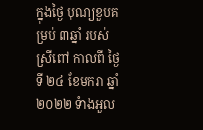ក្នុងថ្ងៃ បុណ្យខួបគម្រប់ ៣ឆ្នាំ របស់ ស្រីពៅ កាលពី ថ្ងៃទី ២៤ ខែមករា ឆ្នាំ ២០២២ ទំាងអួល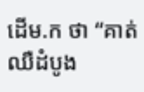ដើម.ក ថា “គាត់ឈឺដំបូង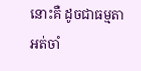នោះគឺ ដូចជាធម្មតា អត់ចាំ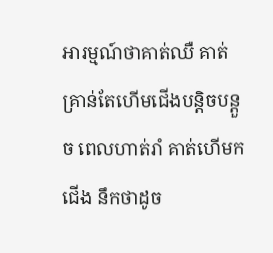អារម្មណ៍ថាគាត់ឈឺ គាត់គ្រាន់តែហើមជើងបន្តិចបន្តួច ពេលហាត់រាំ គាត់ហើមកជើង នឹកថាដូច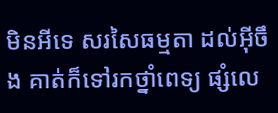មិនអីទេ សរសៃធម្មតា ដល់អ៊ីចឹង គាត់ក៏ទៅរកថ្នាំពេទ្យ ផ្សំលេ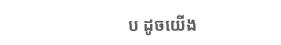ប ដូចយើង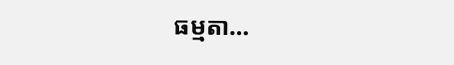ធម្មតា…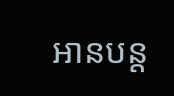អានបន្ត